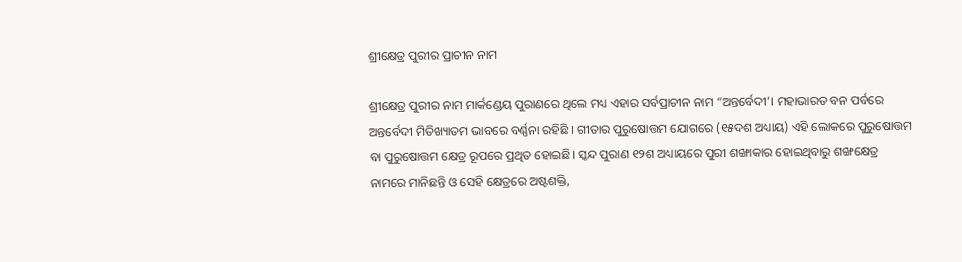ଶ୍ରୀକ୍ଷେତ୍ର ପୁରୀର ପ୍ରାଚୀନ ନାମ

ଶ୍ରୀକ୍ଷେତ୍ର ପୁରୀର ନାମ ମାର୍କଣ୍ଡେୟ ପୁରାଣରେ ଥିଲେ ମଧ୍ୟ ଏହାର ସର୍ବପ୍ରାଚୀନ ନାମ “ଅନ୍ତର୍ବେଦୀ’। ମହାଭାରତ ବନ ପର୍ବରେ ଅନ୍ତର୍ବେଦୀ ମିତିଖ୍ୟାତମ ଭାବରେ ବର୍ଣ୍ଣନା ରହିଛି । ଗୀତାର ପୁରୁଷୋତ୍ତମ ଯୋଗରେ (୧୫ଦଶ ଅଧ୍ୟାୟ) ଏହି ଲୋକରେ ପୁରୁଷୋତ୍ତମ ବା ପୁରୁଷୋତ୍ତମ କ୍ଷେତ୍ର ରୂପରେ ପ୍ରଥିତ ହୋଇଛି। ସ୍କନ୍ଦ ପୁରାଣ ୧୨ଶ ଅଧ୍ୟାୟରେ ପୁରୀ ଶଙ୍ଖାକାର ହୋଇଥିବାରୁ ଶଙ୍ଖକ୍ଷେତ୍ର ନାମରେ ମାନିଛନ୍ତି ଓ ସେହି କ୍ଷେତ୍ରରେ ଅଷ୍ଟଶକ୍ତି,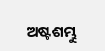ଅଷ୍ଟଶମ୍ଭୁ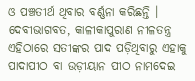ଓ ପଞ୍ଚତୀର୍ଥ ଥିବାର ବର୍ଣ୍ଣନା କରିଛନ୍ତି । ଦେବୀଭାଗବତ, କାଳୀକାପୁରାଣ ନୀଳତନ୍ତ୍ର ଏହିଠାରେ ସତୀଙ୍କର ପାଦ ପଡ଼ିଥିବାରୁ ଏହାକୁ ପାଦାପୀଠ ବା ଉଡ଼ୀୟାନ ପୀଠ ନାମଦେଇ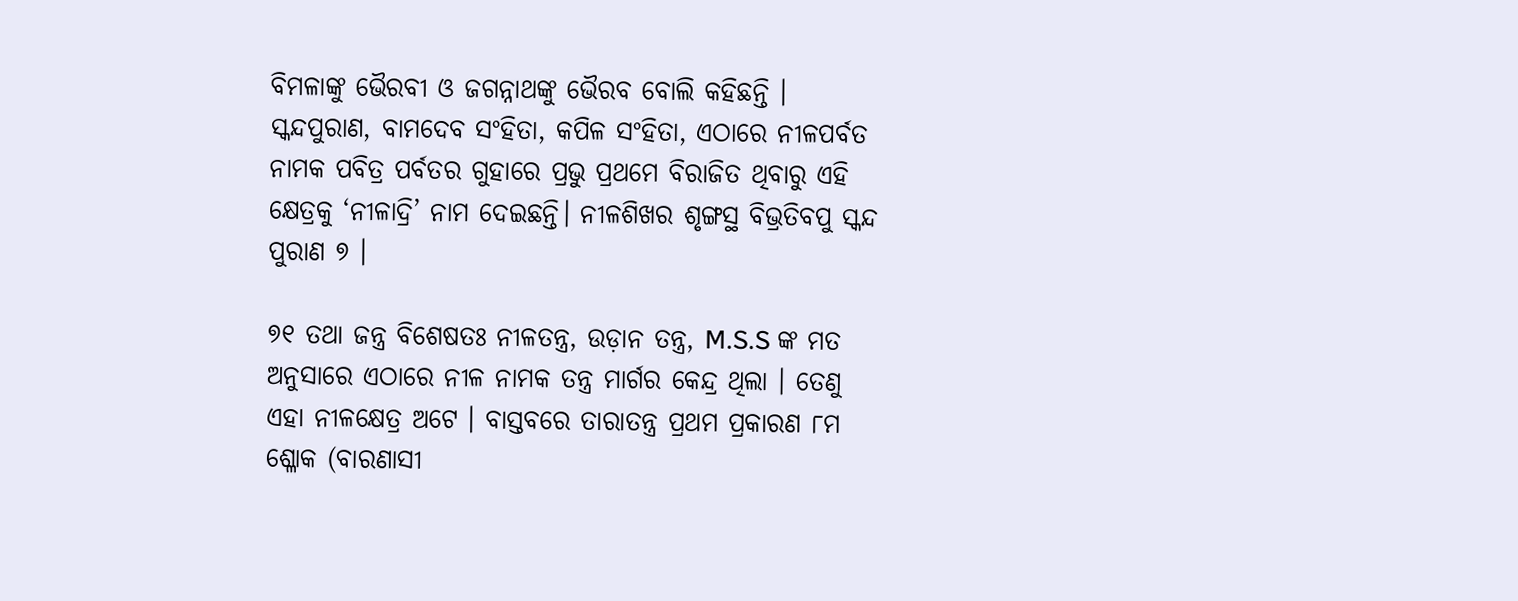ବିମଳାଙ୍କୁ ଭୈରବୀ ଓ ଜଗନ୍ନାଥଙ୍କୁ ଭୈରବ ବୋଲି କହିଛନ୍ତି । ସ୍କନ୍ଦପୁରାଣ, ବାମଦେବ ସଂହିତା, କପିଳ ସଂହିତା, ଏଠାରେ ନୀଳପର୍ବତ ନାମକ ପବିତ୍ର ପର୍ବତର ଗୁହାରେ ପ୍ରଭୁ ପ୍ରଥମେ ବିରାଜିତ ଥିବାରୁ ଏହି କ୍ଷେତ୍ରକୁ ‘ନୀଳାଦ୍ରି’ ନାମ ଦେଇଛନ୍ତି। ନୀଳଶିଖର ଶୃଙ୍ଗସ୍ଥ ବିଭ୍ରତିବପୁ ସ୍କନ୍ଦ ପୁରାଣ ୭ ।

୭୧ ତଥା ଜନ୍ତ୍ର ବିଶେଷତଃ ନୀଳତନ୍ତ୍ର, ଉଡ଼ାନ ତନ୍ତ୍ର, M.S.S ଙ୍କ ମତ ଅନୁସାରେ ଏଠାରେ ନୀଳ ନାମକ ତନ୍ତ୍ର ମାର୍ଗର କେନ୍ଦ୍ର ଥିଲା । ତେଣୁ ଏହା ନୀଳକ୍ଷେତ୍ର ଅଟେ । ବାସ୍ତବରେ ତାରାତନ୍ତ୍ର ପ୍ରଥମ ପ୍ରକାରଣ ୮ମ ଶ୍ଳୋକ (ବାରଣାସୀ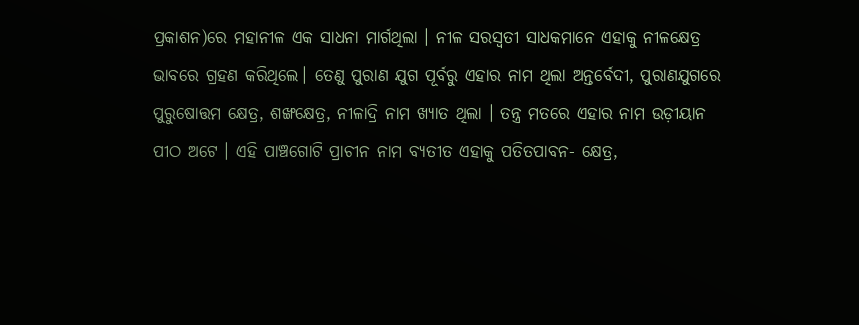ପ୍ରକାଶନ)ରେ ମହାନୀଳ ଏକ ସାଧନା ମାର୍ଗଥିଲା । ନୀଳ ସରସ୍ୱତୀ ସାଧକମାନେ ଏହାକୁ ନୀଳକ୍ଷେତ୍ର ଭାବରେ ଗ୍ରହଣ କରିଥିଲେ। ତେଣୁ ପୁରାଣ ଯୁଗ ପୂର୍ବରୁ ଏହାର ନାମ ଥିଲା ଅନ୍ତର୍ବେଦୀ, ପୁରାଣଯୁଗରେ ପୁରୁଷୋତ୍ତମ କ୍ଷେତ୍ର, ଶଙ୍ଖକ୍ଷେତ୍ର, ନୀଳାଦ୍ରି ନାମ ଖ୍ୟାତ ଥିଲା । ତନ୍ତ୍ର ମତରେ ଏହାର ନାମ ଉଡ଼ୀୟାନ ପୀଠ ଅଟେ । ଏହି ପାଞ୍ଚଗୋଟି ପ୍ରାଚୀନ ନାମ ବ୍ୟତୀତ ଏହାକୁ ପତିତପାବନ- କ୍ଷେତ୍ର,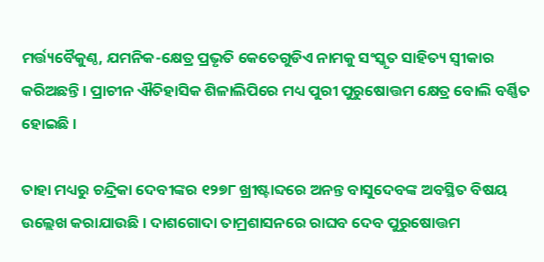ମର୍ତ୍ତ୍ୟବୈକୁଣ୍ଠ, ଯମନିକ-କ୍ଷେତ୍ର ପ୍ରଭୃତି କେତେଗୁଡିଏ ନାମକୁ ସଂସ୍କୃତ ସାହିତ୍ୟ ସ୍ୱୀକାର କରିଅଛନ୍ତି । ପ୍ରାଚୀନ ଐତିହାସିକ ଶିଳାଲିପିରେ ମଧ୍ୟ ପୁରୀ ପୁରୁଷୋତ୍ତମ କ୍ଷେତ୍ର ବୋଲି ବର୍ଣ୍ଣିତ ହୋଇଛି ।

ତାହା ମଧ୍ୟରୁ ଚନ୍ଦ୍ରିକା ଦେବୀଙ୍କର ୧୨୭୮ ଖ୍ରୀଷ୍ଟାବ୍ଦରେ ଅନନ୍ତ ବାସୁଦେବଙ୍କ ଅବସ୍ଥିତ ବିଷୟ ଉଲ୍ଲେଖ କରାଯାଉଛି । ଦାଶଗୋଦା ତାମ୍ରଶାସନରେ ରାଘବ ଦେବ ପୁରୁଷୋତ୍ତମ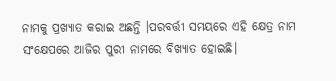ନାମକୁ ପ୍ରଖ୍ୟାତ କରାଇ ଅଛନ୍ତି ।ପରବର୍ତ୍ତୀ ସମୟରେ ଏହି କ୍ଷେତ୍ର ନାମ ସଂକ୍ଷେପରେ ଆଜିର ପୁରୀ ନାମରେ ବିଖ୍ୟାତ ହୋଇଛି।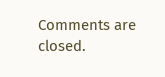Comments are closed.